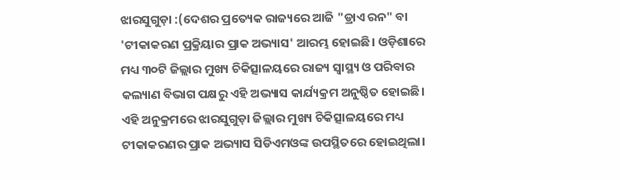ଝାରସୁଗୁଡ଼ା :(ଦେଶର ପ୍ରତ୍ୟେକ ରାଜ୍ୟରେ ଆଜି "ଡ୍ରାଏ ରନ" ବା 'ଟୀକାକରଣ ପ୍ରକ୍ରିୟାର ପ୍ରାକ ଅଭ୍ୟାସ' ଆରମ୍ଭ ହୋଇଛି। ଓଡ଼ିଶାରେ ମଧ୍ୟ ୩୦ଟି ଜିଲ୍ଲାର ମୁଖ୍ୟ ଚିକିତ୍ସାଳୟରେ ରାଜ୍ୟ ସ୍ବାସ୍ଥ୍ୟ ଓ ପରିବାର କଲ୍ୟାଣ ବିଭାଗ ପକ୍ଷରୁ ଏହି ଅଭ୍ୟାସ କାର୍ଯ୍ୟକ୍ରମ ଅନୁଷ୍ଠିତ ହୋଇଛି। ଏହି ଅନୁକ୍ରମରେ ଝାରସୁଗୁଡ଼ା ଜିଲ୍ଲାର ମୁଖ୍ୟ ଚିକିତ୍ସାଳୟରେ ମଧ୍ୟ ଟୀକାକରଣର ପ୍ରାକ ଅଭ୍ୟାସ ସିଡିଏମଓଙ୍କ ଉପସ୍ଥିତରେ ହୋଇଥିଲା।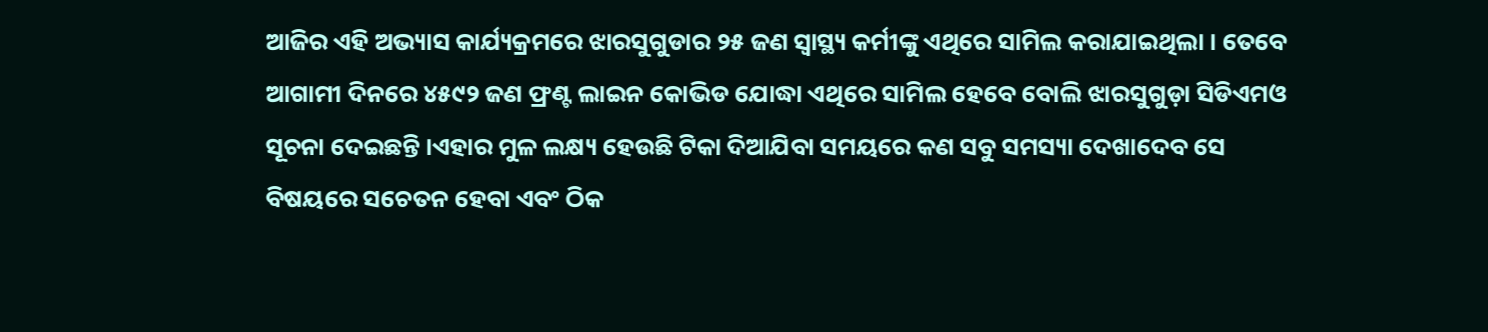ଆଜିର ଏହି ଅଭ୍ୟାସ କାର୍ଯ୍ୟକ୍ରମରେ ଝାରସୁଗୁଡାର ୨୫ ଜଣ ସ୍ୱାସ୍ଥ୍ୟ କର୍ମୀଙ୍କୁ ଏଥିରେ ସାମିଲ କରାଯାଇଥିଲା । ତେବେ ଆଗାମୀ ଦିନରେ ୪୫୯୨ ଜଣ ଫ୍ରଣ୍ଟ ଲାଇନ କୋଭିଡ ଯୋଦ୍ଧା ଏଥିରେ ସାମିଲ ହେବେ ବୋଲି ଝାରସୁଗୁଡ଼ା ସିଡିଏମଓ ସୂଚନା ଦେଇଛନ୍ତି ।ଏହାର ମୁଳ ଲକ୍ଷ୍ୟ ହେଉଛି ଟିକା ଦିଆଯିବା ସମୟରେ କଣ ସବୁ ସମସ୍ୟା ଦେଖାଦେବ ସେ ବିଷୟରେ ସଚେତନ ହେବା ଏବଂ ଠିକ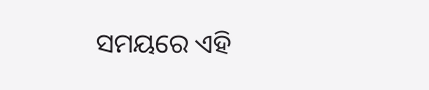ସମୟରେ ଏହି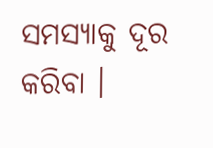ସମସ୍ୟାକୁ ଦୂର କରିବା ।